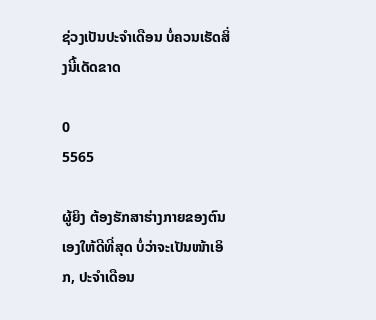ຊ່ວງເປັນປະຈຳເດືອນ ບໍ່ຄວນເຮັດສິ່ງນີ້ເດັດຂາດ

0
5565

ຜູ້ຍິງ ຕ້ອງຮັກສາຮ່າງກາຍຂອງຕົນເອງໃຫ້ດີທີ່ສຸດ ບໍ່ວ່າຈະເປັນໜ້າເອິກ, ປະຈຳເດືອນ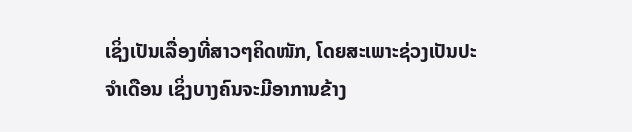ເຊິ່ງເປັນເລື່ອງທີ່ສາວໆຄິດໜັກ, ໂດຍສະເພາະຊ່ວງເປັນປະຈຳເດືອນ ເຊິ່ງບາງຄົນຈະມີອາການຂ້າງ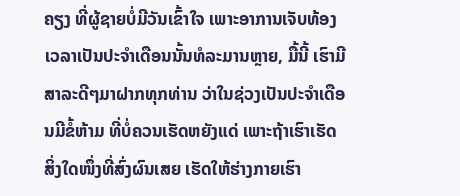ຄຽງ ທີ່ຜູ້ຊາຍບໍ່ມີວັນເຂົ້າໃຈ ເພາະອາການເຈັບທ້ອງເວລາເປັນປະຈຳເດືອນນັ້ນທໍລະມານຫຼາຍ, ມື້ນີ້ ເຮົາມີສາລະດີໆມາຝາກທຸກທ່ານ ວ່າໃນຊ່ວງເປັນປະຈຳເດືອນມີຂໍ້ຫ້າມ ທີ່ບໍ່ຄວນເຮັດຫຍັງແດ່ ເພາະຖ້າເຮົາເຮັດສິ່ງໃດໜຶ່ງທີ່ສົ່ງຜົນເສຍ ເຮັດໃຫ້ຮ່າງກາຍເຮົາ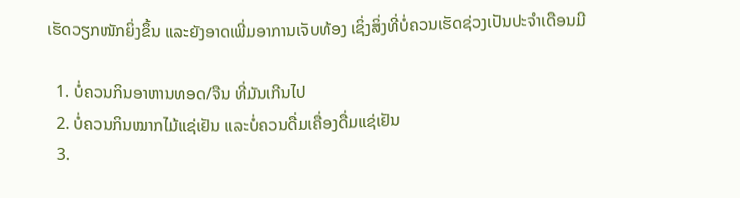ເຮັດວຽກໜັກຍິ່ງຂຶ້ນ ແລະຍັງອາດເພີ່ມອາການເຈັບທ້ອງ ເຊິ່ງສິ່ງທີ່ບໍ່ຄວນເຮັດຊ່ວງເປັນປະຈຳເດືອນມີ

  1. ບໍ່ຄວນກິນອາຫານທອດ/ຈືນ ທີ່ມັນເກີນໄປ
  2. ບໍ່ຄວນກິນໝາກໄມ້ແຊ່ເຢັນ ແລະບໍ່ຄວນດື່ມເຄື່ອງດື່ມແຊ່ເຢັນ
  3.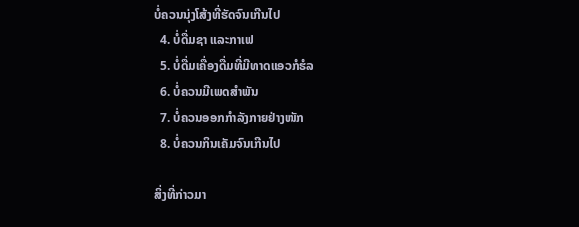ບໍ່ຄວນນຸ່ງໂສ້ງທີ່ຮັດຈົນເກີນໄປ
  4. ບໍ່ດື່ມຊາ ແລະກາເຟ
  5. ບໍ່ດື່ມເຄື່ອງດື່ມທີ່ມີທາດແອວກໍຮໍລ
  6. ບໍ່ຄວນມີເພດສຳພັນ
  7. ບໍ່ຄວນອອກກຳລັງກາຍຢ່າງໜັກ
  8. ບໍ່ຄວນກິນເຄັມຈົນເກີນໄປ

ສິ່ງທີ່ກ່າວມາ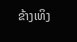ຂ້າງເທິງ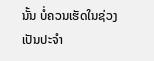ນັ້ນ ບໍ່ຄວນເຮັດໃນຊ່ວງເປັນປະຈຳ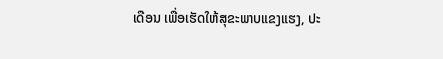ເດືອນ ເພື່ອເຮັດໃຫ້ສຸຂະພາບແຂງແຮງ, ປະ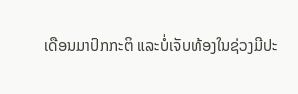ເດືອນມາປົກກະຕິ ແລະບໍ່ເຈັບທ້ອງໃນຊ່ວງມີປະ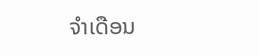ຈຳເດືອນ